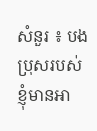សំនួរ ៖ បងប្រុសរបស់ខ្ញុំមានអា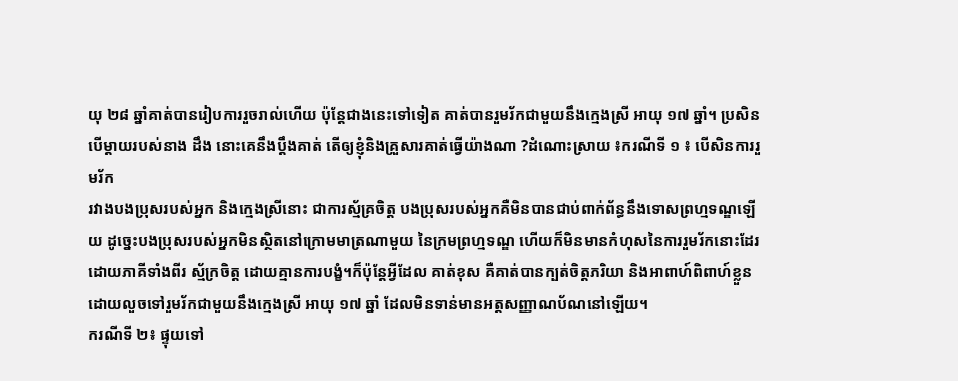យុ ២៨ ឆ្នាំគាត់បានរៀបការរួចរាល់ហើយ ប៉ុន្តែជាងនេះទៅទៀត គាត់បានរួមរ័កជាមួយនឹងក្មេងស្រី អាយុ ១៧ ឆ្នាំ។ ប្រសិនបើម្តាយរបស់នាង ដឹង នោះគេនឹងប្តឹងគាត់ តើឲ្យខ្ញុំនិងគ្រួសារគាត់ធ្វើយ៉ាងណា ?ដំណោះស្រាយ ៖ករណីទី ១ ៖ បើសិនការរួមរ័ក
រវាងបងប្រុសរបស់អ្នក និងក្មេងស្រីនោះ ជាការស្ម័គ្រចិត្ត បងប្រុសរបស់អ្នកគឺមិនបានជាប់ពាក់ព័ន្ធនឹងទោសព្រហ្មទណ្ឌឡើយ ដូច្នេះបងប្រុសរបស់អ្នកមិនស្ថិតនៅក្រោមមាត្រណាមួយ នៃក្រមព្រហ្មទណ្ឌ ហើយក៏មិនមានកំហុសនៃការរួមរ័កនោះដែរ ដោយភាគីទាំងពីរ ស្ម័ក្រចិត្ត ដោយគ្មានការបង្ខំ។ក៏ប៉ុន្តែអ្វីដែល គាត់ខុស គឺគាត់បានក្បត់ចិត្តភរិយា និងអាពាហ៍ពិពាហ៍ខ្លួន ដោយលួចទៅរួមរ័កជាមួយនឹងក្មេងស្រី អាយុ ១៧ ឆ្នាំ ដែលមិនទាន់មានអត្តសញ្ញាណប័ណនៅឡើយ។
ករណីទី ២៖ ផ្ទុយទៅ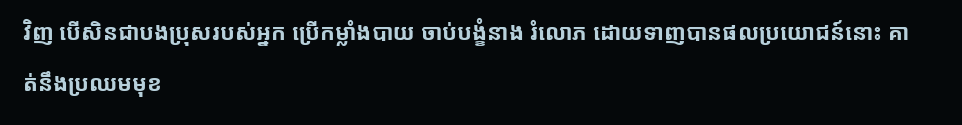វិញ បើសិនជាបងប្រុសរបស់អ្នក ប្រើកម្លាំងបាយ ចាប់បង្ខំនាង រំលោភ ដោយទាញបានផលប្រយោជន៍នោះ គាត់នឹងប្រឈមមុខ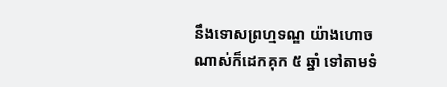នឹងទោសព្រហ្មទណ្ឌ យ៉ាងហោចណាស់ក៏ដេកគុក ៥ ឆ្នាំ ទៅតាមទំ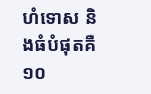ហំទោស និងធំបំផុតគឺ ១០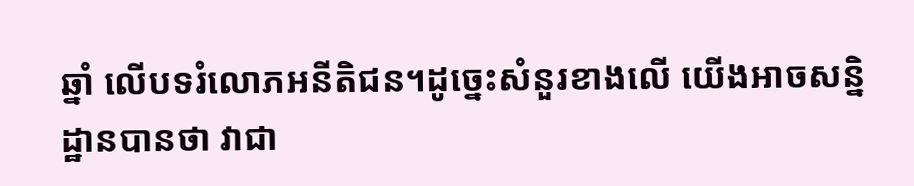ឆ្នាំ លើបទរំលោភអនីតិជន។ដូច្នេះសំនួរខាងលើ យើងអាចសន្និដ្ឋានបានថា វាជា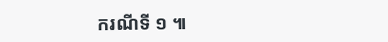ករណីទី ១ ៕